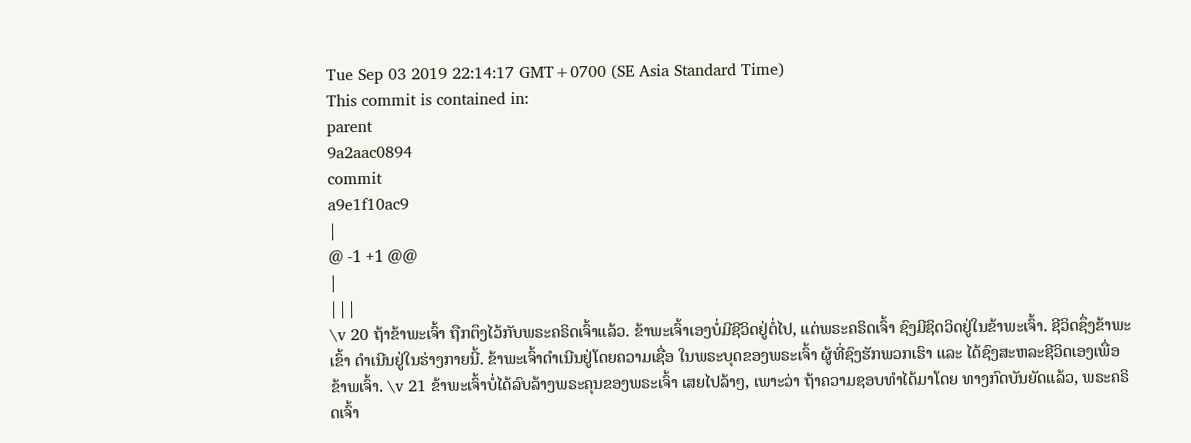Tue Sep 03 2019 22:14:17 GMT+0700 (SE Asia Standard Time)
This commit is contained in:
parent
9a2aac0894
commit
a9e1f10ac9
|
@ -1 +1 @@
|
|||
\v 20 ຖ້າຂ້າພະເຈົ້າ ຖືກຕຶງໄວ້ກັບພຣະຄຣິດເຈົ້າແລ້ວ. ຂ້າພະເຈົ້າເອງບໍ່ມີຊີວິດຢູ່ຕໍ່ໄປ, ແຕ່ພຣະຄຣິດເຈົ້າ ຊົງມີຊິດວິດຢູ່ໃນຂ້າພະເຈົ້າ. ຊີວິດຊຶ່ງຂ້າພະເຂົ້າ ດຳເນີນຢູ່ໃນຮ່າງກາຍນີ້. ຂ້າພະເຈົ້າດຳເນີນຢູ່ໂດຍຄວາມເຊື່ອ ໃນພຣະບຸດຂອງພຣະເຈົ້າ ຜູ້ທີ່ຊົງຮັກພວກເຮົາ ແລະ ໄດ້ຊົງສະຫລະຊີວິດເອງເພື່ອຂ້າພເຈົ້າ. \v 21 ຂ້າພະເຈົ້າບໍ່ໄດ້ລົບລ້າງພຣະຄຸນຂອງພຣະເຈົ້າ ເສຍໄປລ້າໆ, ເພາະວ່າ ຖ້າຄວາມຊອບທຳໄດ້ມາໂດຍ ທາງກົດບັນຍັດແລ້ວ, ພຣະຄຣິດເຈົ້າ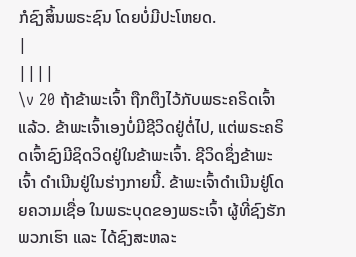ກໍຊົງສິ້ນພຣະຊົນ ໂດຍບໍ່ມີປະໂຫຍດ.
|
||||
\v 20 ຖ້າຂ້າພະເຈົ້າ ຖືກຕຶງໄວ້ກັບພຣະຄຣິດເຈົ້າແລ້ວ. ຂ້າພະເຈົ້າເອງບໍ່ມີຊີວິດຢູ່ຕໍ່ໄປ, ແຕ່ພຣະຄຣິດເຈົ້າຊົງມີຊິດວິດຢູ່ໃນຂ້າພະເຈົ້າ. ຊີວິດຊຶ່ງຂ້າພະເຈົ້າ ດຳເນີນຢູ່ໃນຮ່າງກາຍນີ້. ຂ້າພະເຈົ້າດຳເນີນຢູ່ໂດຍຄວາມເຊື່ອ ໃນພຣະບຸດຂອງພຣະເຈົ້າ ຜູ້ທີ່ຊົງຮັກພວກເຮົາ ແລະ ໄດ້ຊົງສະຫລະ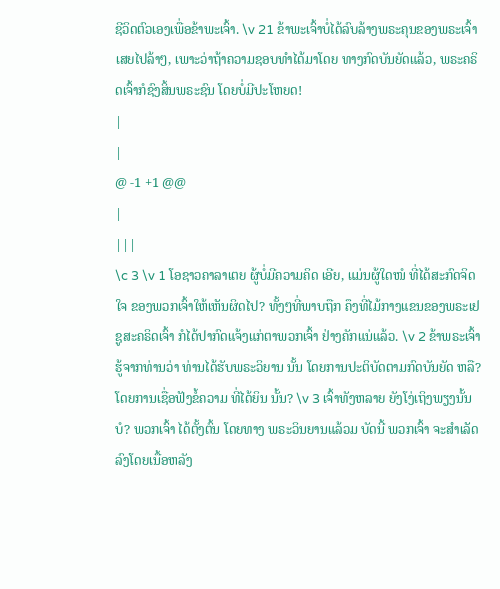ຊີວິດຕົວເອງເພື່ອຂ້າພະເຈົ້າ. \v 21 ຂ້າພະເຈົ້າບໍ່ໄດ້ລົບລ້າງພຣະຄຸນຂອງພຣະເຈົ້າ ເສຍໄປລ້າໆ, ເພາະວ່າຖ້າຄວາມຊອບທຳໄດ້ມາໂດຍ ທາງກົດບັນຍັດແລ້ວ, ພຣະຄຣິດເຈົ້າກໍຊົງສິ້ນພຣະຊົນ ໂດຍບໍ່ມີປະໂຫຍດ!
|
|
@ -1 +1 @@
|
|||
\c 3 \v 1 ໂອຊາວຄາລາເຕຍ ຜູ້ບໍ່ມີຄວາມຄິດ ເອີຍ, ແມ່ນຜູ້ໃດໜໍ ທີ່ໄດ້ສະກົດຈິດໃຈ ຂອງພວກເຈົ້າໃຫ້ເຫັນຜິດໄປ? ທັ້ງໆທີ່ພາບຖືກ ຄຶງທີ່ໄມ້ກາງແຂນຂອງພຣະເຢຊູສະຄຣິດເຈົ້າ ກໍໄດ້ປາກົດແຈ້ງແກ່ຕາພວກເຈົ້າ ຢ່າງຄັກແນ່ແລ້ວ. \v 2 ຂ້າພຣະເຈົ້າ ຮູ້ຈາກທ່ານວ່າ ທ່ານໄດ້ຮັບພຣະວິຍານ ນັ້ນ ໂດຍການປະຕິບັດຕາມກົດບັນຍັດ ຫລື? ໂດຍການເຊື່ອຟັງຂໍ້ຄວາມ ທີ່ໄດ້ຍິນ ນັ້ນ? \v 3 ເຈົ້າທັງຫລາຍ ຍັງໂງ່ເຖິງພຽງນັ້ນບໍ? ພວກເຈົ້າ ໄດ້ຕັ້ງຕົ້ນ ໂດຍທາງ ພຣະວິນຍານແລ້ວມ ບັດນີ້ ພວກເຈົ້າ ຈະສຳເລັດລົງໂດຍເນື້ອຫລັງ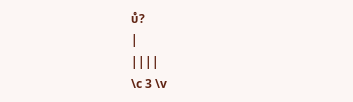ບໍ?
|
||||
\c 3 \v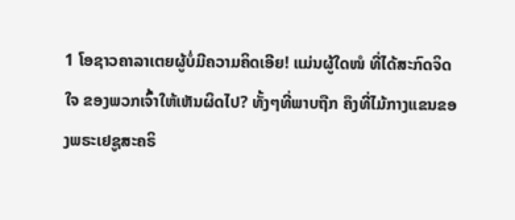1 ໂອຊາວຄາລາເຕຍຜູ້ບໍ່ມີຄວາມຄິດເອີຍ! ແມ່ນຜູ້ໃດໜໍ ທີ່ໄດ້ສະກົດຈິດໃຈ ຂອງພວກເຈົ້າໃຫ້ເຫັນຜິດໄປ? ທັ້ງໆທີ່ພາບຖືກ ຄຶງທີ່ໄມ້ກາງແຂນຂອງພຣະເຢຊູສະຄຣິ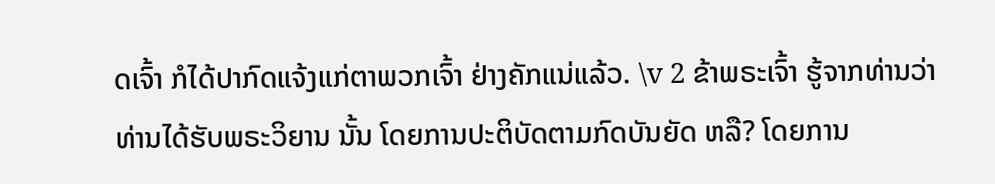ດເຈົ້າ ກໍໄດ້ປາກົດແຈ້ງແກ່ຕາພວກເຈົ້າ ຢ່າງຄັກແນ່ແລ້ວ. \v 2 ຂ້າພຣະເຈົ້າ ຮູ້ຈາກທ່ານວ່າ ທ່ານໄດ້ຮັບພຣະວິຍານ ນັ້ນ ໂດຍການປະຕິບັດຕາມກົດບັນຍັດ ຫລື? ໂດຍການ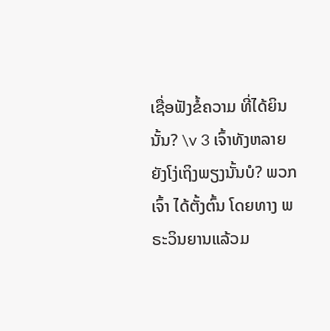ເຊື່ອຟັງຂໍ້ຄວາມ ທີ່ໄດ້ຍິນ ນັ້ນ? \v 3 ເຈົ້າທັງຫລາຍ ຍັງໂງ່ເຖິງພຽງນັ້ນບໍ? ພວກເຈົ້າ ໄດ້ຕັ້ງຕົ້ນ ໂດຍທາງ ພຣະວິນຍານແລ້ວມ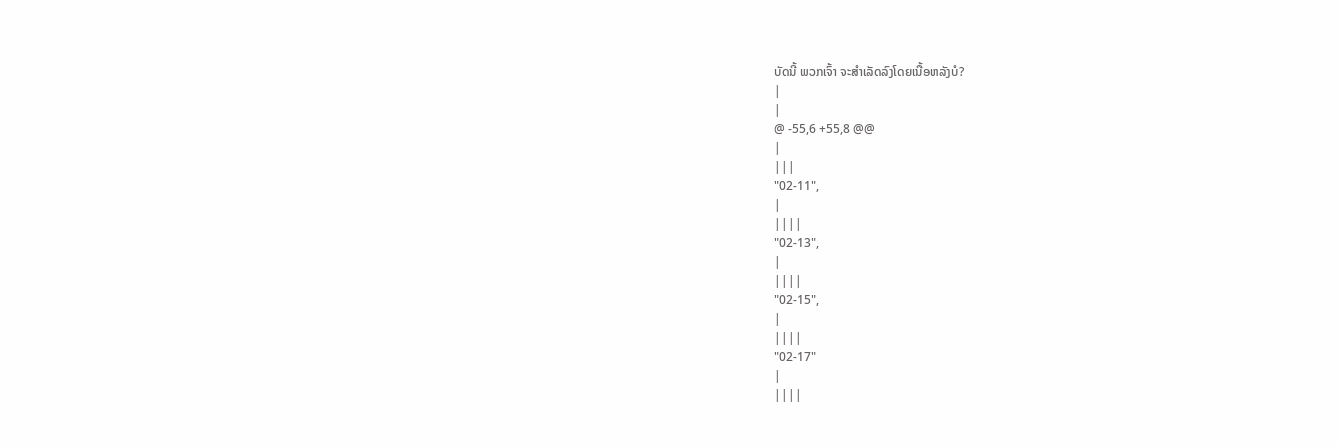ບັດນີ້ ພວກເຈົ້າ ຈະສຳເລັດລົງໂດຍເນື້ອຫລັງບໍ?
|
|
@ -55,6 +55,8 @@
|
|||
"02-11",
|
||||
"02-13",
|
||||
"02-15",
|
||||
"02-17"
|
||||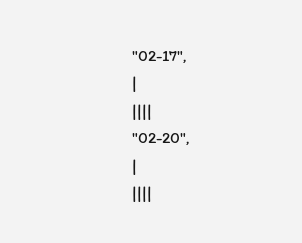"02-17",
|
||||
"02-20",
|
||||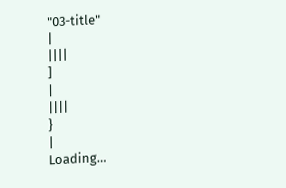"03-title"
|
||||
]
|
||||
}
|
Loading…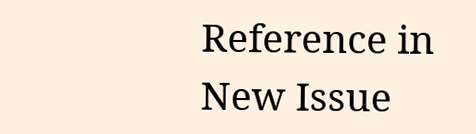Reference in New Issue